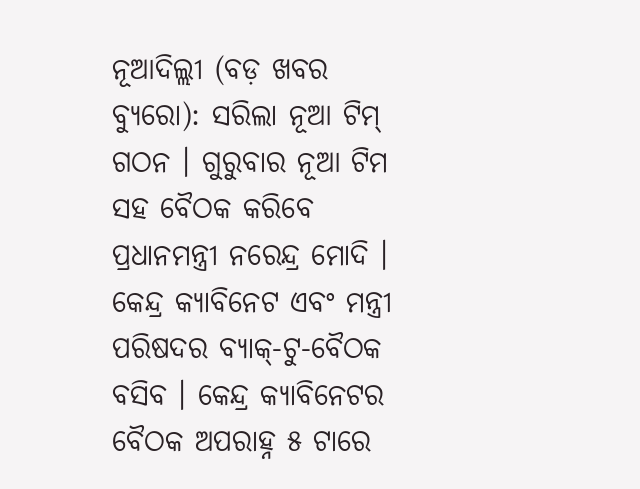ନୂଆଦିଲ୍ଲୀ (ବଡ଼ ଖବର ବ୍ୟୁରୋ): ସରିଲା ନୂଆ ଟିମ୍ ଗଠନ । ଗୁରୁବାର ନୂଆ ଟିମ ସହ ବୈଠକ କରିବେ ପ୍ରଧାନମନ୍ତ୍ରୀ ନରେନ୍ଦ୍ର ମୋଦି । କେନ୍ଦ୍ର କ୍ୟାବିନେଟ ଏବଂ ମନ୍ତ୍ରୀ ପରିଷଦର ବ୍ୟାକ୍-ଟୁ-ବୈଠକ ବସିବ । କେନ୍ଦ୍ର କ୍ୟାବିନେଟର ବୈଠକ ଅପରାହ୍ନ ୫ ଟାରେ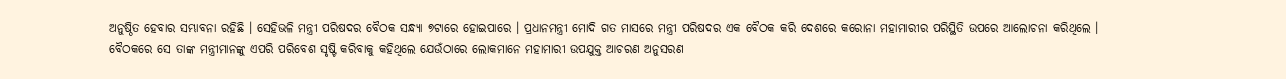ଅନୁଷ୍ଠିତ ହେବାର ସମ୍ଭାବନା ରହିଛି । ସେହିଭଳି ମନ୍ତ୍ରୀ ପରିଷଦର ବୈଠକ ସନ୍ଧ୍ୟା ୭ଟାରେ ହୋଇପାରେ । ପ୍ରଧାନମନ୍ତ୍ରୀ ମୋଦି ଗତ ମାସରେ ମନ୍ତ୍ରୀ ପରିଷଦର ଏକ ବୈଠକ କରି ଦେଶରେ କରୋନା ମହାମାରୀର ପରିସ୍ଥିତି ଉପରେ ଆଲୋଚନା କରିଥିଲେ ।
ବୈଠକରେ ସେ ତାଙ୍କ ମନ୍ତ୍ରୀମାନଙ୍କୁ ଏପରି ପରିବେଶ ସୃଷ୍ଟି କରିବାକୁ କହିଥିଲେ ଯେଉଁଠାରେ ଲୋକମାନେ ମହାମାରୀ ଉପଯୁକ୍ତ ଆଚରଣ ଅନୁସରଣ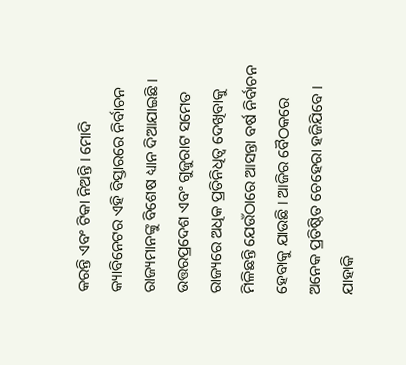କରନ୍ତି ଏବଂ ଟିକା ନିଅନ୍ତି । ମୋଦି କ୍ୟାବିନେଟର ଏହି ବିସ୍ତାରରେ ନିର୍ବାଚନ ରାଜ୍ୟମାନଙ୍କୁ ବିଶେଷ ଧ୍ୟାନ ଦିଆଯାଇଛି । ଉତ୍ତରପ୍ରଦେଶ ଏବଂ ଗୁଜୁରାଟ ସମେତ ରାଜ୍ୟରେ ଅଧିକ ପ୍ରତିନିଧିତ୍ୱ ଦେଖିବାକୁ ମିଳିଛନ୍ତି ଯେଉଁଠାରେ ଆସନ୍ତା ବର୍ଷ ନିର୍ବାଚନ ହେବାକୁ ଯାଉଛି । ଆଜିର ବୈଠକରେ ଅନେକ ପ୍ରତିଷ୍ଠିତ ଚେହେରା ହଜିଯିବେ । ଯାହାକି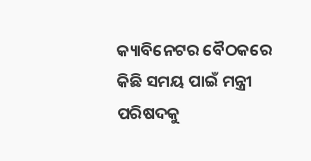କ୍ୟାବିନେଟର ବୈଠକରେ କିଛି ସମୟ ପାଇଁ ମନ୍ତ୍ରୀ ପରିଷଦକୁ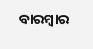ବାରମ୍ବାର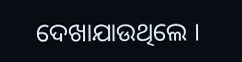ଦେଖାଯାଉଥିଲେ ।